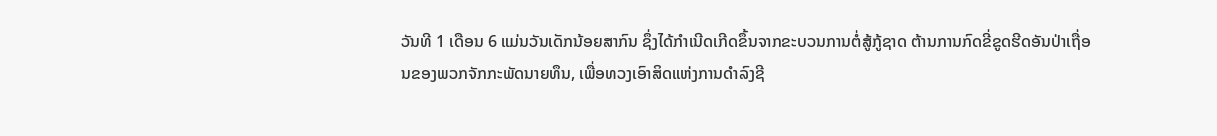ວັນທີ 1 ເດືອນ 6 ແມ່ນວັນເດັກນ້ອຍສາກົນ ຊຶ່ງໄດ້ກຳເນີດເກີດຂຶ້ນຈາກຂະບວນການຕໍ່ສູ້ກູ້ຊາດ ຕ້ານການກົດຂີ່ຂູດຮີດອັນປ່າເຖື່ອນຂອງພວກຈັກກະພັດນາຍທຶນ, ເພື່ອທວງເອົາສິດແຫ່ງການດຳລົງຊີ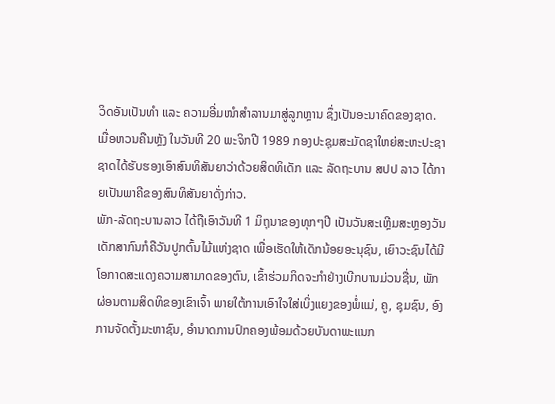ວິດອັນເປັນທຳ ແລະ ຄວາມອີ່ມໜໍາສຳລານມາສູ່ລູກຫຼານ ຊຶ່ງເປັນອະນາຄົດຂອງຊາດ.
ເມື່ອຫວນຄືນຫຼັງ ໃນວັນທີ 20 ພະຈິກປີ 1989 ກອງປະຊຸມສະມັດຊາໃຫຍ່ສະຫະປະຊາຊາດໄດ້ຮັບຮອງເອົາສົນທິສັນຍາວ່າດ້ວຍສິດທິເດັກ ແລະ ລັດຖະບານ ສປປ ລາວ ໄດ້ກາຍເປັນພາຄີຂອງສົນທິສັນຍາດັ່ງກ່າວ.
ພັກ-ລັດຖະບານລາວ ໄດ້ຖືເອົາວັນທີ 1 ມິຖຸນາຂອງທຸກໆປີ ເປັນວັນສະເຫຼີມສະຫຼອງວັນເດັກສາກົນກໍຄືວັນປູກຕົ້ນໄມ້ແຫ່ງຊາດ ເພື່ອເຮັດໃຫ້ເດັກນ້ອຍອະນຸຊົນ, ເຍົາວະຊົນໄດ້ມີໂອກາດສະແດງຄວາມສາມາດຂອງຕົນ, ເຂົ້າຮ່ວມກິດຈະກຳຢ່າງເບີກບານມ່ວນຊື່ນ, ພັກຜ່ອນຕາມສິດທິຂອງເຂົາເຈົ້າ ພາຍໃຕ້ການເອົາໃຈໃສ່ເບິ່ງແຍງຂອງພໍ່ແມ່, ຄູ, ຊຸມຊົນ, ອົງການຈັດຕັ້ງມະຫາຊົນ, ອຳນາດການປົກຄອງພ້ອມດ້ວຍບັນດາພະແນກ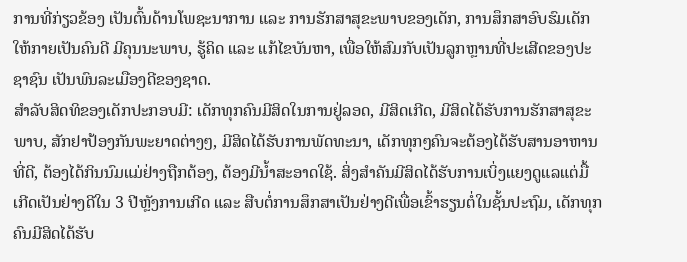ການທີ່ກ່ຽວຂ້ອງ ເປັນຕົ້ນດ້ານໂພຊະນາການ ແລະ ການຮັກສາສຸຂະພາບຂອງເດັກ, ການສຶກສາອົບຮົມເດັກໃຫ້ກາຍເປັນຄົນດີ ມີຄຸນນະພາບ, ຮູ້ຄິດ ແລະ ແກ້ໄຂບັນຫາ, ເພື່ອໃຫ້ສົມກັບເປັນລູກຫຼານທີ່ປະເສີດຂອງປະຊາຊົນ ເປັນພົນລະເມືອງດີຂອງຊາດ.
ສຳລັບສິດທິຂອງເດັກປະກອບມີ: ເດັກທຸກຄົນມີສິດໃນການຢູ່ລອດ, ມີສິດເກີດ, ມີສິດໄດ້ຮັບການຮັກສາສຸຂະພາບ, ສັກຢາປ້ອງກັນພະຍາດຕ່າງໆ, ມີສິດໄດ້ຮັບການພັດທະນາ, ເດັກທຸກໆຄົນຈະຕ້ອງໄດ້ຮັບສານອາຫານທີ່ດີ, ຕ້ອງໄດ້ກິນນົມແມ່ຢ່າງຖືກຕ້ອງ, ຕ້ອງມີນ້ຳສະອາດໃຊ້. ສິ່ງສຳຄັນມີສິດໄດ້ຮັບການເບິ່ງແຍງດູແລແຕ່ມື້ເກີດເປັນຢ່າງດີໃນ 3 ປີຫຼັງການເກີດ ແລະ ສືບຕໍ່ການສຶກສາເປັນຢ່າງດີເພື່ອເຂົ້າຮຽນຕໍ່ໃນຊັ້ນປະຖົມ, ເດັກທຸກຄົນມີສິດໄດ້ຮັບ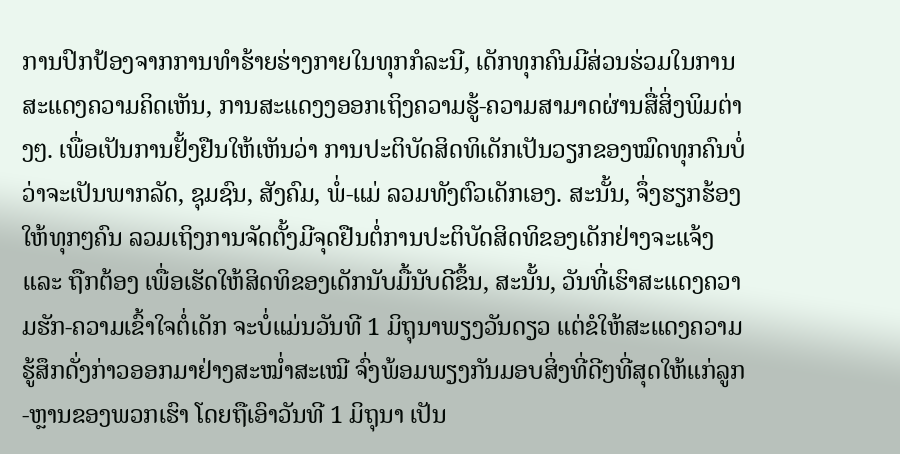ການປົກປ້ອງຈາກການທຳຮ້າຍຮ່າງກາຍໃນທຸກກໍລະນີ, ເດັກທຸກຄົນມີສ່ວນຮ່ວມໃນການສະແດງຄວາມຄິດເຫັນ, ການສະແດງງອອກເຖິງຄວາມຮູ້-ຄວາມສາມາດຜ່ານສື່ສິ່ງພິມຕ່າງໆ. ເພື່ອເປັນການຢັ້ງຢືນໃຫ້ເຫັນວ່າ ການປະຕິບັດສິດທິເດັກເປັນວຽກຂອງໝົດທຸກຄົນບໍ່ວ່າຈະເປັນພາກລັດ, ຊຸມຊົນ, ສັງຄົມ, ພໍ່-ແມ່ ລວມທັງຕົວເດັກເອງ. ສະນັ້ນ, ຈຶ່ງຮຽກຮ້ອງໃຫ້ທຸກໆຄົນ ລວມເຖິງການຈັດຕັ້ງມີຈຸດຢືນຕໍ່ການປະຕິບັດສິດທິຂອງເດັກຢ່າງຈະແຈ້ງ ແລະ ຖືກຕ້ອງ ເພື່ອເຮັດໃຫ້ສິດທິຂອງເດັກນັບມື້ນັບດີຂຶ້ນ, ສະນັ້ນ, ວັນທີ່ເຮົາສະແດງຄວາມຮັກ-ຄວາມເຂົ້າໃຈຕໍ່ເດັກ ຈະບໍ່ແມ່ນວັນທີ 1 ມິຖຸນາພຽງວັນດຽວ ແຕ່ຂໍໃຫ້ສະແດງຄວາມຮູ້ສຶກດັ່ງກ່າວອອກມາຢ່າງສະໝໍ່າສະເໝີ ຈົ່ງພ້ອມພຽງກັນມອບສິ່ງທີ່ດີໆທີ່ສຸດໃຫ້ແກ່ລູກ-ຫຼານຂອງພວກເຮົາ ໂດຍຖືເອົາວັນທີ 1 ມິຖຸນາ ເປັນ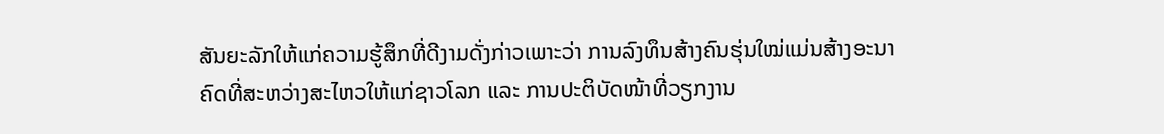ສັນຍະລັກໃຫ້ແກ່ຄວາມຮູ້ສຶກທີ່ດີງາມດັ່ງກ່າວເພາະວ່າ ການລົງທຶນສ້າງຄົນຮຸ່ນໃໝ່ແມ່ນສ້າງອະນາຄົດທີ່ສະຫວ່າງສະໄຫວໃຫ້ແກ່ຊາວໂລກ ແລະ ການປະຕິບັດໜ້າທີ່ວຽກງານ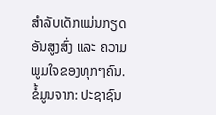ສຳລັບເດັກແມ່ນກຽດອັນສູງສົ່ງ ແລະ ຄວາມພູມໃຈຂອງທຸກໆຄົນ.
ຂໍ້ມູນຈາກ: ປະຊາຊົນ